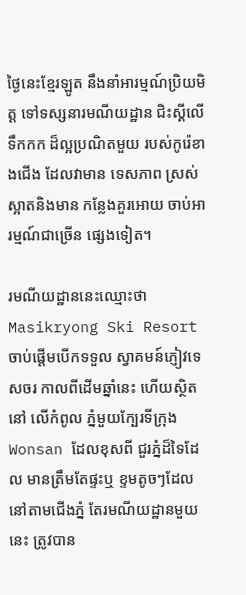ថ្ងៃនេះខ្មែរឡូត នឹងនាំអារម្មណ៍ប្រិយមិត្ត ទៅទស្សនារមណីយដ្ឋាន ជិះស្គីលើទឹកកក ដ៏ល្អប្រណិតមួយ របស់កូរ៉េខាងជើង ដែលវាមាន ទេសភាព ស្រស់ស្អាតនិងមាន កន្លែងគួរអោយ ចាប់អារម្មណ៍ជាច្រើន ផ្សេងទៀត។

រមណីយដ្ឋាននេះឈ្មោះថា Masikryong Ski Resort ចាប់ផ្តើមបើកទទួល ស្វាគមន៍ភ្ញៀវទេសចរ កាលពីដើមឆ្នាំនេះ ហើយស្ថិតនៅ លើកំពូល ភ្នំមួយក្បែរទីក្រុង Wonsan ដែលខុសពី ជួរភ្នំដ៏ទៃដែល មានត្រឹមតែផ្ទះឬ ខ្ទមតូចៗដែលនៅតាមជើងភ្នំ តែរមណីយដ្ឋានមួយនេះ ត្រូវបាន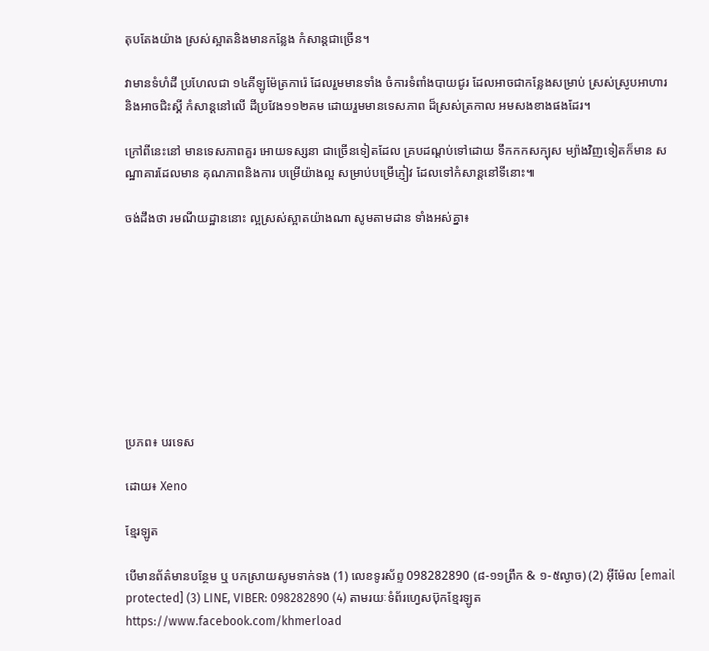តុបតែងយ៉ាង ស្រស់ស្អាតនិងមានកន្លែង កំសាន្តជាច្រើន។

វាមានទំហំដី ប្រហែលជា ១៤គីឡូម៉ែត្រការ៉េ ដែលរួមមានទាំង ចំការទំពាំងបាយជូរ ដែលអាចជាកន្លែងសម្រាប់ ស្រស់ស្រូបអាហារ និងអាចជិះស្គី កំសាន្តនៅលើ ដីប្រវែង១១២គម ដោយរួមមានទេសភាព ដ៏ស្រស់ត្រកាល អមសងខាងផងដែរ។

ក្រៅពីនេះនៅ មានទេសភាពគួរ អោយទស្សនា ជាច្រើនទៀតដែល គ្របដណ្តប់ទៅដោយ ទឹកកកសក្បុស ម្យ៉ាងវិញទៀតក៏មាន សណ្ឋាគារដែលមាន គុណភាពនិងការ បម្រើយ៉ាងល្អ សម្រាប់បម្រើភ្ញៀវ ដែលទៅកំសាន្តនៅទីនោះ៕

ចង់ដឹងថា រមណីយដ្ឋាននោះ ល្អស្រស់ស្អាតយ៉ាងណា សូមតាមដាន ទាំងអស់គ្នា៖









ប្រភព៖ បរទេស

ដោយ៖ Xeno

ខ្មែរឡូត

បើមានព័ត៌មានបន្ថែម ឬ បកស្រាយសូមទាក់ទង (1) លេខទូរស័ព្ទ 098282890 (៨-១១ព្រឹក & ១-៥ល្ងាច) (2) អ៊ីម៉ែល [email protected] (3) LINE, VIBER: 098282890 (4) តាមរយៈទំព័រហ្វេសប៊ុកខ្មែរឡូត https://www.facebook.com/khmerload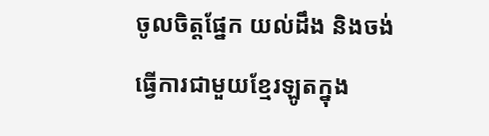ចូលចិត្តផ្នែក យល់ដឹង និងចង់ធ្វើការជាមួយខ្មែរឡូតក្នុង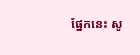ផ្នែកនេះ សូ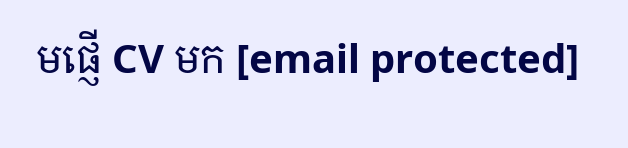មផ្ញើ CV មក [email protected]